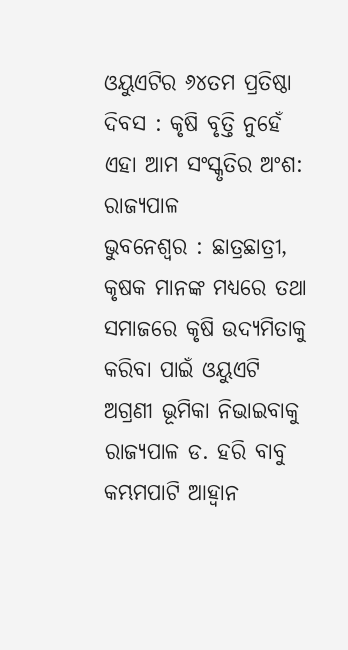ଓୟୁଏଟିର ୬୪ତମ ପ୍ରତିଷ୍ଠା ଦିବସ : କୃଷି ବୃତ୍ତି ନୁହେଁ ଏହା ଆମ ସଂସ୍କୃତିର ଅଂଶ: ରାଜ୍ୟପାଳ
ଭୁବନେଶ୍ୱର : ଛାତ୍ରଛାତ୍ରୀ, କୃଷକ ମାନଙ୍କ ମଧ୍ୟରେ ତଥା ସମାଜରେ କୃଷି ଉଦ୍ୟମିତାକୁ କରିବା ପାଇଁ ଓୟୁଏଟି ଅଗ୍ରଣୀ ଭୂମିକା ନିଭାଇବାକୁ ରାଜ୍ୟପାଳ ଡ. ହରି ବାବୁ କମ୍ଭମପାଟି ଆହ୍ୱାନ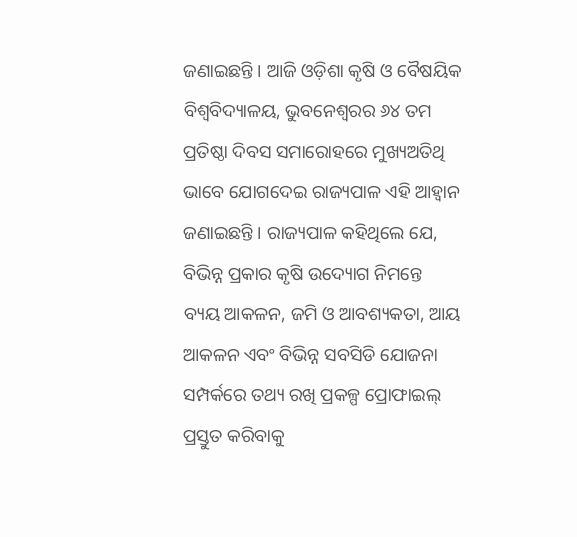ଜଣାଇଛନ୍ତି । ଆଜି ଓଡ଼ିଶା କୃଷି ଓ ବୈଷୟିକ ବିଶ୍ୱବିଦ୍ୟାଳୟ, ଭୁବନେଶ୍ୱରର ୬୪ ତମ ପ୍ରତିଷ୍ଠା ଦିବସ ସମାରୋହରେ ମୁଖ୍ୟଅତିଥି ଭାବେ ଯୋଗଦେଇ ରାଜ୍ୟପାଳ ଏହି ଆହ୍ୱାନ ଜଣାଇଛନ୍ତି । ରାଜ୍ୟପାଳ କହିଥିଲେ ଯେ, ବିଭିନ୍ନ ପ୍ରକାର କୃଷି ଉଦ୍ୟୋଗ ନିମନ୍ତେ ବ୍ୟୟ ଆକଳନ, ଜମି ଓ ଆବଶ୍ୟକତା, ଆୟ ଆକଳନ ଏବଂ ବିଭିନ୍ନ ସବସିଡି ଯୋଜନା ସମ୍ପର୍କରେ ତଥ୍ୟ ରଖି ପ୍ରକଳ୍ପ ପ୍ରୋଫାଇଲ୍ ପ୍ରସ୍ତୁତ କରିବାକୁ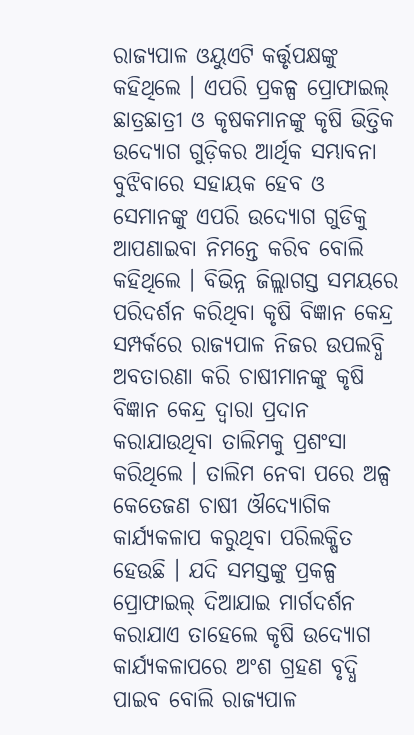ରାଜ୍ୟପାଳ ଓୟୁଏଟି କର୍ତ୍ତୃପକ୍ଷଙ୍କୁ କହିଥିଲେ । ଏପରି ପ୍ରକଳ୍ପ ପ୍ରୋଫାଇଲ୍ ଛାତ୍ରଛାତ୍ରୀ ଓ କୃଷକମାନଙ୍କୁ କୃଷି ଭିତ୍ତିକ ଉଦ୍ୟୋଗ ଗୁଡ଼ିକର ଆର୍ଥିକ ସମ୍ଭାବନା ବୁଝିବାରେ ସହାୟକ ହେବ ଓ ସେମାନଙ୍କୁ ଏପରି ଉଦ୍ୟୋଗ ଗୁଡିକୁ ଆପଣାଇବା ନିମନ୍ତେ କରିବ ବୋଲି କହିଥିଲେ । ବିଭିନ୍ନ ଜିଲ୍ଲାଗସ୍ତ ସମୟରେ ପରିଦର୍ଶନ କରିଥିବା କୃଷି ବିଜ୍ଞାନ କେନ୍ଦ୍ର ସମ୍ପର୍କରେ ରାଜ୍ୟପାଳ ନିଜର ଉପଲବ୍ଧି ଅବତାରଣା କରି ଚାଷୀମାନଙ୍କୁ କୃଷି ବିଜ୍ଞାନ କେନ୍ଦ୍ର ଦ୍ୱାରା ପ୍ରଦାନ କରାଯାଉଥିବା ତାଲିମକୁ ପ୍ରଶଂସା କରିଥିଲେ । ତାଲିମ ନେବା ପରେ ଅଳ୍ପ କେତେଜଣ ଚାଷୀ ଔଦ୍ୟୋଗିକ କାର୍ଯ୍ୟକଳାପ କରୁଥିବା ପରିଲକ୍ଷିତ ହେଉଛି । ଯଦି ସମସ୍ତଙ୍କୁ ପ୍ରକଳ୍ପ ପ୍ରୋଫାଇଲ୍ ଦିଆଯାଇ ମାର୍ଗଦର୍ଶନ କରାଯାଏ ତାହେଲେ କୃଷି ଉଦ୍ୟୋଗ କାର୍ଯ୍ୟକଳାପରେ ଅଂଶ ଗ୍ରହଣ ବୃଦ୍ଧି ପାଇବ ବୋଲି ରାଜ୍ୟପାଳ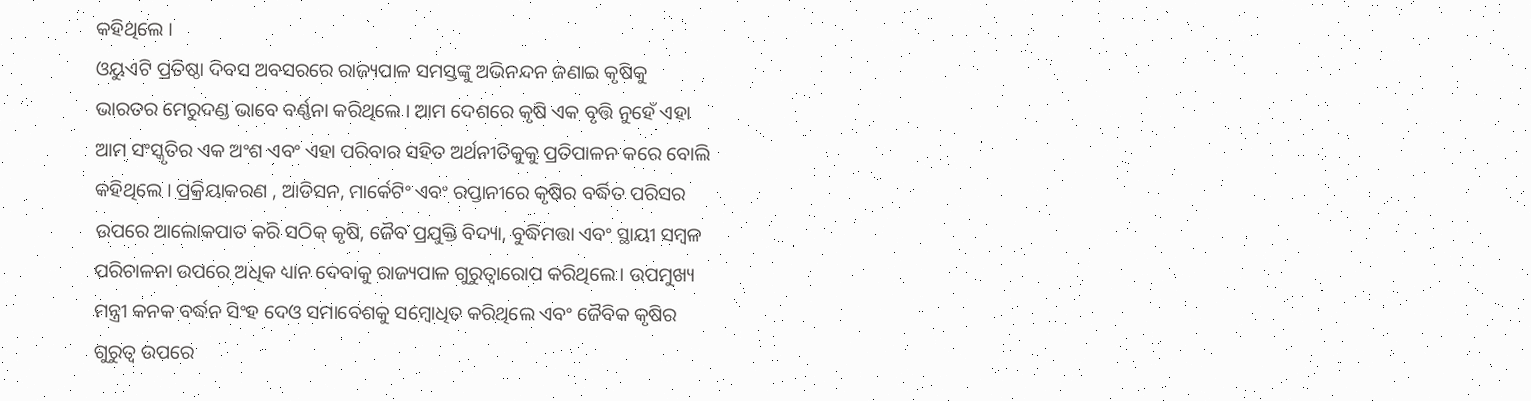କହିଥିଲେ ।
ଓୟୁଏଟି ପ୍ରତିଷ୍ଠା ଦିବସ ଅବସରରେ ରାଜ୍ୟପାଳ ସମସ୍ତଙ୍କୁ ଅଭିନନ୍ଦନ ଜଣାଇ କୃଷିକୁ ଭାରତର ମେରୁଦଣ୍ଡ ଭାବେ ବର୍ଣ୍ଣନା କରିଥିଲେ । ଆମ ଦେଶରେ କୃଷି ଏକ ବୃତ୍ତି ନୁହେଁ ଏହା ଆମ ସଂସ୍କୃତିର ଏକ ଅଂଶ ଏବଂ ଏହା ପରିବାର ସହିତ ଅର୍ଥନୀତିକୁକୁ ପ୍ରତିପାଳନ କରେ ବୋଲି କହିଥିଲେ । ପ୍ରକ୍ରିୟାକରଣ , ଆଡିସନ, ମାର୍କେଟିଂ ଏବଂ ରପ୍ତାନୀରେ କୃଷିର ବର୍ଦ୍ଧିତ ପରିସର ଉପରେ ଆଲୋକପାତ କରି ସଠିକ୍ କୃଷି, ଜୈବ ପ୍ରଯୁକ୍ତି ବିଦ୍ୟା, ବୁଦ୍ଧିମତ୍ତା ଏବଂ ସ୍ଥାୟୀ ସମ୍ବଳ ପରିଚାଳନା ଉପରେ ଅଧିକ ଧ୍ୟାନ ଦେବାକୁ ରାଜ୍ୟପାଳ ଗୁରୁତ୍ୱାରୋପ କରିଥିଲେ । ଉପମୁଖ୍ୟ ମନ୍ତ୍ରୀ କନକ ବର୍ଦ୍ଧନ ସିଂହ ଦେଓ ସମାବେଶକୁ ସମ୍ବୋଧିତ କରିଥିଲେ ଏବଂ ଜୈବିକ କୃଷିର ଗୁରୁତ୍ୱ ଉପରେ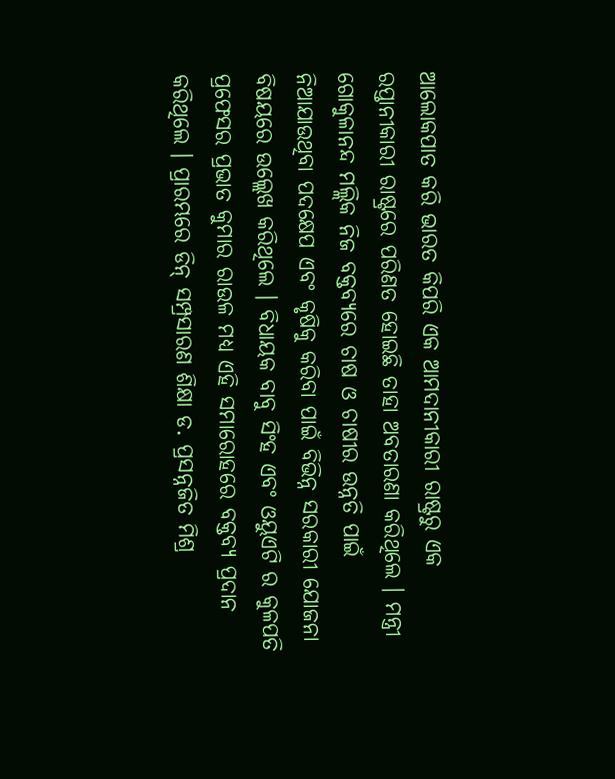ଆଲୋକପାତ କରି ଭାରତ କିପରି ଏକ ଆମଦାନୀକାରୀ ରାଷ୍ଟ୍ରରୁ ଏକ ରପ୍ତାନୀକାରୀ ରାଷ୍ଟ୍ରରେ ପରିଣତ ହୋଇଛି ତାହା ଅବତାରଣା କରିଥିଲେ । ମନ୍ତ୍ରୀ ଗୋକୁଳାନନ୍ଦ ମଲ୍ଲିକ ନିଜ ବକ୍ତବ୍ୟରେ ଚାଷ ଓ ଚାଷୀର ଉନ୍ନତି ପାଇଁ ନିଆଯାଉଥିବା ପଦକ୍ଷେପ ଏବଂ କୃଷିକୁ କରିବା ପାଇଁ ବିଭିନ୍ନ ସରକାରୀ ଯୋଜନା ବିଷୟରେ ଉଲ୍ଲେଖ କରିଥିଲେ । ବିଧାୟକ ବାବୁ ସିଂହ ଏବଂ ଓୟୁଏଟି ର କୁଳପତି ପ୍ରଫେସର ପ୍ରଭାତ କୁମାର ରାଉଳ ମଧ୍ୟ ଏହି ସମାରୋହରେ ବକ୍ତବ୍ୟ ପ୍ରଦାନ କରିଥିଲେ । ପ୍ରାରମ୍ଭରେ ଡିନ୍ ସମ୍ପ୍ରସାରଣ ଶିକ୍ଷା ଡ. ପ୍ରସନ୍ନଜିତ ମିଶ୍ର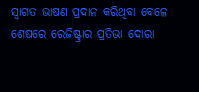ସ୍ୱାଗତ ଭାଷଣ ପ୍ରଦାନ କରିଥିବା ବେଳେ ଶେଷରେ ରେଜିଷ୍ଟ୍ରାର ପ୍ରତିଭା ଦୋରା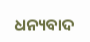ଧନ୍ୟବାଦ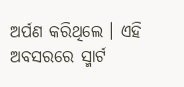ଅର୍ପଣ କରିଥିଲେ । ଏହି ଅବସରରେ ସ୍ମାର୍ଟ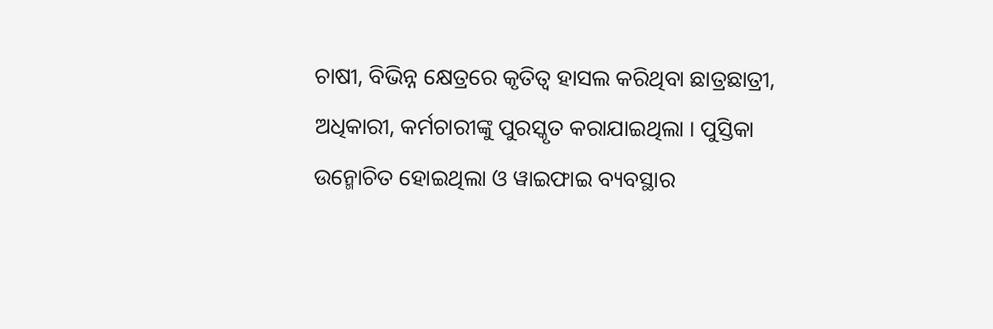ଚାଷୀ, ବିଭିନ୍ନ କ୍ଷେତ୍ରରେ କୃତିତ୍ୱ ହାସଲ କରିଥିବା ଛାତ୍ରଛାତ୍ରୀ, ଅଧିକାରୀ, କର୍ମଚାରୀଙ୍କୁ ପୁରସ୍କୃତ କରାଯାଇଥିଲା । ପୁସ୍ତିକା ଉନ୍ମୋଚିତ ହୋଇଥିଲା ଓ ୱାଇଫାଇ ବ୍ୟବସ୍ଥାର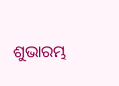ଶୁଭାରମ୍ଭ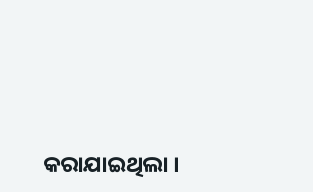କରାଯାଇଥିଲା ।